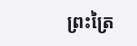ព្រះត្រៃ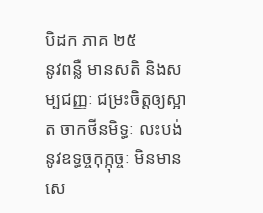បិដក ភាគ ២៥
នូវពន្លឺ មានសតិ និងសម្បជញ្ញៈ ជម្រះចិត្តឲ្យស្អាត ចាកថីនមិទ្ធៈ លះបង់នូវឧទ្ធច្ចកុក្កុច្ចៈ មិនមានសេ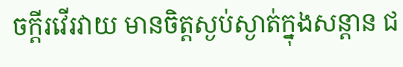ចក្តីរវើរវាយ មានចិត្តស្ងប់ស្ងាត់ក្នុងសន្តាន ជ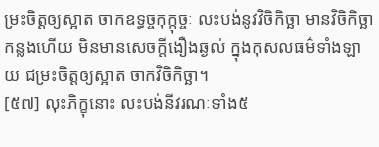ម្រះចិត្តឲ្យស្អាត ចាកឧទ្ធច្ចកុក្កុច្ចៈ លះបង់នូវវិចិកិច្ឆា មានវិចិកិច្ឆាកន្លងហើយ មិនមានសេចក្តីងឿងឆ្ងល់ ក្នុងកុសលធម៌ទាំងឡាយ ជម្រះចិត្តឲ្យស្អាត ចាកវិចិកិច្ឆា។
[៥៧] លុះភិក្ខុនោះ លះបង់នីវរណៈទាំង៥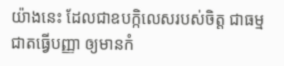យ៉ាងនេះ ដែលជាឧបក្កិលេសរបស់ចិត្ត ជាធម្មជាតធ្វើបញ្ញា ឲ្យមានកំ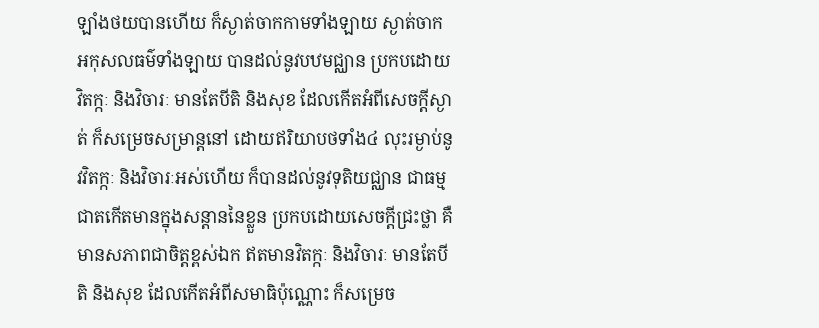ឡាំងថយបានហើយ ក៏ស្ងាត់ចាកកាមទាំងឡាយ ស្ងាត់ចាកអកុសលធម៌ទាំងឡាយ បានដល់នូវបឋមជ្ឈាន ប្រកបដោយវិតក្កៈ និងវិចារៈ មានតែបីតិ និងសុខ ដែលកើតអំពីសេចក្តីស្ងាត់ ក៏សម្រេចសម្រាន្តនៅ ដោយឥរិយាបថទាំង៤ លុះរម្ងាប់នូវវិតក្កៈ និងវិចារៈអស់ហើយ ក៏បានដល់នូវទុតិយជ្ឈាន ជាធម្មជាតកើតមានក្នុងសន្តាននៃខ្លួន ប្រកបដោយសេចក្តីជ្រះថ្លា គឺមានសភាពជាចិត្តខ្ពស់ឯក ឥតមានវិតក្កៈ និងវិចារៈ មានតែបីតិ និងសុខ ដែលកើតអំពីសមាធិប៉ុណ្ណោះ ក៏សម្រេច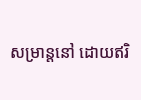សម្រាន្តនៅ ដោយឥរិ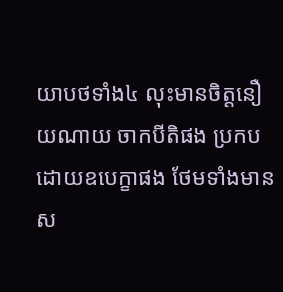យាបថទាំង៤ លុះមានចិត្តនឿយណាយ ចាកបីតិផង ប្រកបដោយឧបេក្ខាផង ថែមទាំងមានស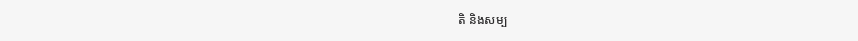តិ និងសម្ប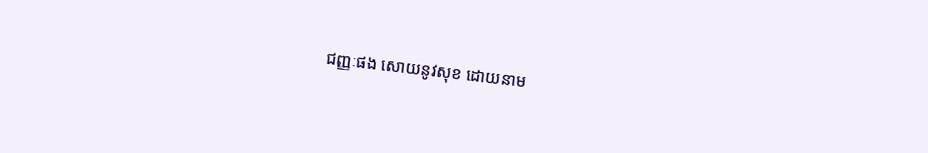ជញ្ញៈផង សោយនូវសុខ ដោយនាម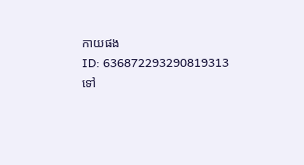កាយផង
ID: 636872293290819313
ទៅ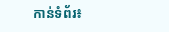កាន់ទំព័រ៖